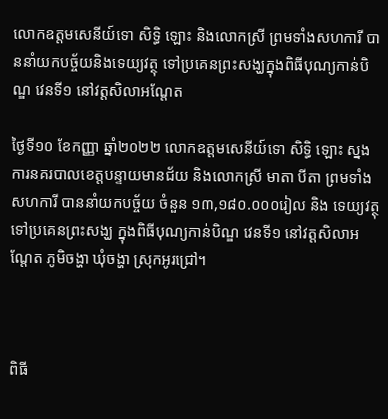លោកឧត្តមសេនីយ៍ទោ សិទ្ធិ ឡោះ និងលោកស្រី ព្រមទាំងសហការី បាននាំយកបច្ច័យនិងទេយ្យវត្ថុ ទៅប្រគេនព្រះសង្ឃក្នុងពិធីបុណ្យកាន់បិណ្ឌ វេនទី១ នៅវត្តសិលាអណ្តែត

ថ្ងៃទី១០ ខែកញ្ញា ឆ្នាំ២០២២ លោកឧត្តមសេនីយ៍ទោ សិទ្ធិ ឡោះ ស្នងការនគរបាលខេត្តបន្ទាយមានជ័យ និងលោកស្រី មាតា បីតា ព្រមទាំងសហការី បាននាំយកបច្ច័យ ចំនួន ១៣,១៨០.០០០រៀល និង ទេយ្យវត្ថុ ទៅប្រគេនព្រះសង្ឃ ក្នុងពិធីបុណ្យកាន់បិណ្ឌ វេនទី១ នៅវត្តសិលាអណ្តែត ភូមិចង្ហា ឃុំចង្ហា ស្រុកអូរជ្រៅ។



ពិធី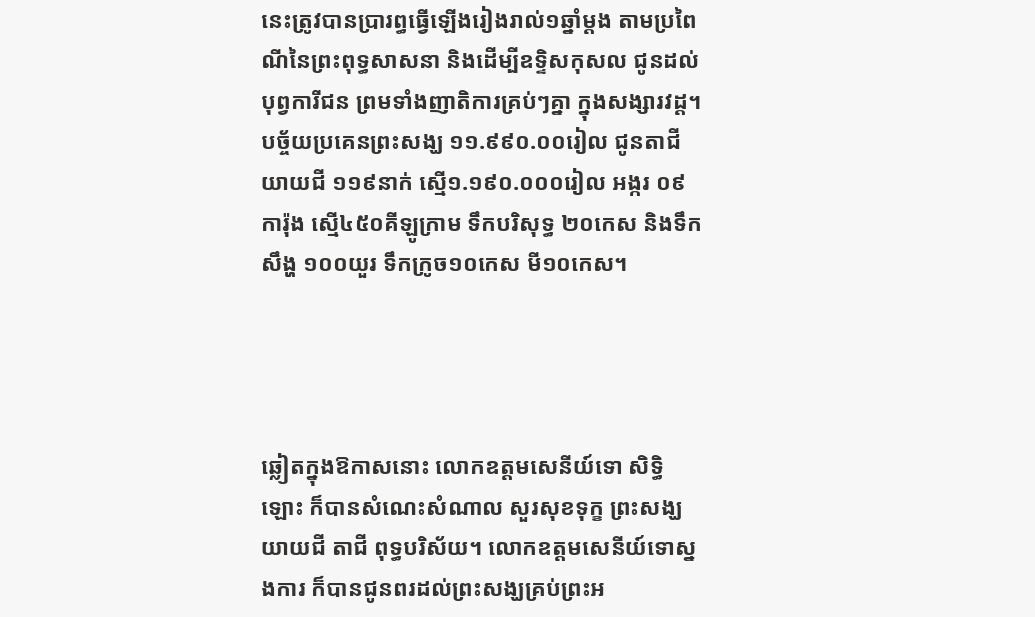នេះត្រូវបានប្រារព្ធធ្វើឡើងរៀងរាល់១ឆ្នាំម្តង តាមប្រពៃណីនៃព្រះពុទ្ធសាសនា និងដើម្បីឧទ្ទិសកុសល ជូនដល់បុព្វការីជន ព្រមទាំងញាតិការគ្រប់ៗគ្នា ក្នុងសង្សារវដ្ត។ បច្ច័យប្រគេនព្រះសង្ឃ ១១.៩៩០.០០រៀល ជូនតាជី យាយជី ១១៩នាក់ ស្មើ១.១៩០.០០០រៀល អង្ករ ០៩ការ៉ុង ស្មើ៤៥០គីឡូក្រាម ទឹកបរិសុទ្ធ ២០កេស និងទឹកសឹង្ហ ១០០យួរ ទឹកក្រូច១០កេស មី១០កេស។




ឆ្លៀតក្នុងឱកាសនោះ លោកឧត្តមសេនីយ៍ទោ សិទ្ធិ ឡោះ ក៏បានសំណេះសំណាល សួរសុខទុក្ខ ព្រះសង្ឃ យាយជី តាជី ពុទ្ធបរិស័យ។ លោកឧត្តមសេនីយ៍ទោស្នងការ ក៏បានជូនពរដល់ព្រះសង្ឃគ្រប់ព្រះអ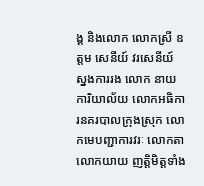ង្គ និងលោក លោកស្រី ឧត្តម សេនីយ៍ វរសេនីយ៍ ស្នងការរង លោក នាយការិយាល័យ លោកអធិការនគរបាលក្រុងស្រុក លោកមេបញ្ជាការវរៈ លោកតា លោកយាយ ញត្តិមិត្តទាំង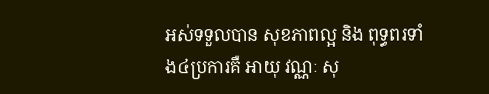អស់ទទួលបាន សុខភាពល្អ និង ពុទ្ធពរទាំង៤ប្រការគឺ អាយុ វណ្ណៈ សុ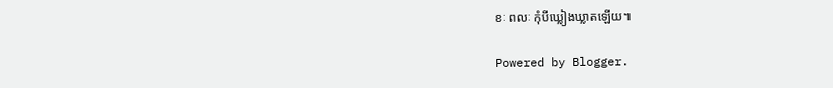ខៈ ពលៈ កុំបីឃ្លៀងឃ្លាតឡើយ៕

Powered by Blogger.